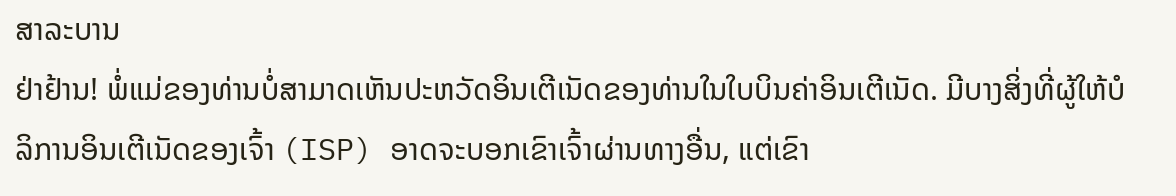ສາລະບານ
ຢ່າຢ້ານ! ພໍ່ແມ່ຂອງທ່ານບໍ່ສາມາດເຫັນປະຫວັດອິນເຕີເນັດຂອງທ່ານໃນໃບບິນຄ່າອິນເຕີເນັດ. ມີບາງສິ່ງທີ່ຜູ້ໃຫ້ບໍລິການອິນເຕີເນັດຂອງເຈົ້າ (ISP) ອາດຈະບອກເຂົາເຈົ້າຜ່ານທາງອື່ນ, ແຕ່ເຂົາ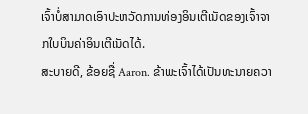ເຈົ້າບໍ່ສາມາດເອົາປະຫວັດການທ່ອງອິນເຕີເນັດຂອງເຈົ້າຈາກໃບບິນຄ່າອິນເຕີເນັດໄດ້.
ສະບາຍດີ, ຂ້ອຍຊື່ Aaron. ຂ້າພະເຈົ້າໄດ້ເປັນທະນາຍຄວາ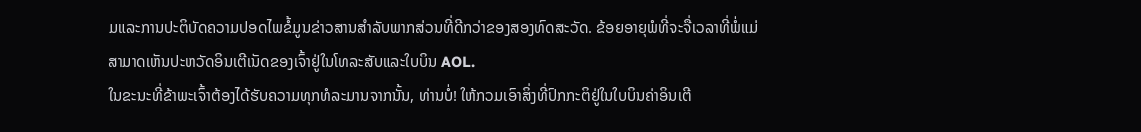ມແລະການປະຕິບັດຄວາມປອດໄພຂໍ້ມູນຂ່າວສານສໍາລັບພາກສ່ວນທີ່ດີກວ່າຂອງສອງທົດສະວັດ. ຂ້ອຍອາຍຸພໍທີ່ຈະຈື່ເວລາທີ່ພໍ່ແມ່ສາມາດເຫັນປະຫວັດອິນເຕີເນັດຂອງເຈົ້າຢູ່ໃນໂທລະສັບແລະໃບບິນ AOL.
ໃນຂະນະທີ່ຂ້າພະເຈົ້າຕ້ອງໄດ້ຮັບຄວາມທຸກທໍລະມານຈາກນັ້ນ, ທ່ານບໍ່! ໃຫ້ກວມເອົາສິ່ງທີ່ປົກກະຕິຢູ່ໃນໃບບິນຄ່າອິນເຕີ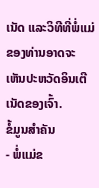ເນັດ ແລະວິທີທີ່ພໍ່ແມ່ຂອງທ່ານອາດຈະເຫັນປະຫວັດອິນເຕີເນັດຂອງເຈົ້າ.
ຂໍ້ມູນສຳຄັນ
- ພໍ່ແມ່ຂ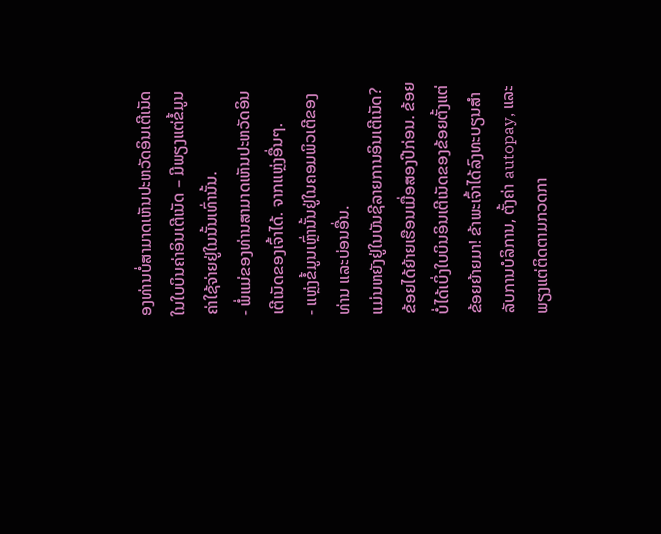ອງທ່ານບໍ່ສາມາດເຫັນປະຫວັດອິນເຕີເນັດໃນໃບບິນຄ່າອິນເຕີເນັດ – ມີພຽງແຕ່ຂໍ້ມູນຄ່າໃຊ້ຈ່າຍຢູ່ໃນນັ້ນເທົ່ານັ້ນ.
- ພໍ່ແມ່ຂອງທ່ານສາມາດເຫັນປະຫວັດອິນເຕີເນັດຂອງເຈົ້າໄດ້. ຈາກແຫຼ່ງອື່ນໆ.
- ແຫຼ່ງຂໍ້ມູນເຫຼົ່ານັ້ນຢູ່ໃນຄອມພິວເຕີຂອງທ່ານ ແລະບ່ອນອື່ນ.
ແມ່ນຫຍັງຢູ່ໃນບັນຊີລາຍການອິນເຕີເນັດ?
ຂ້ອຍໄດ້ຍ້າຍເຮືອນເມື່ອສອງປີກ່ອນ. ຂ້ອຍບໍ່ໄດ້ເບິ່ງໃບບິນອິນເຕີເນັດຂອງຂ້ອຍຕັ້ງແຕ່ຂ້ອຍຍ້າຍມາ! ຂ້າພະເຈົ້າໄດ້ລົງທະບຽນສໍາລັບການບໍລິການ, ຕັ້ງຄ່າ autopay, ແລະພຽງແຕ່ຕິດຕາມກວດກາ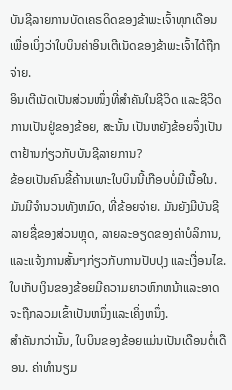ບັນຊີລາຍການບັດເຄຣດິດຂອງຂ້າພະເຈົ້າທຸກເດືອນເພື່ອເບິ່ງວ່າໃບບິນຄ່າອິນເຕີເນັດຂອງຂ້າພະເຈົ້າໄດ້ຖືກຈ່າຍ.
ອິນເຕີເນັດເປັນສ່ວນໜຶ່ງທີ່ສຳຄັນໃນຊີວິດ ແລະຊີວິດການເປັນຢູ່ຂອງຂ້ອຍ, ສະນັ້ນ ເປັນຫຍັງຂ້ອຍຈຶ່ງເປັນຕາຢ້ານກ່ຽວກັບບັນຊີລາຍການ?
ຂ້ອຍເປັນຄົນຂີ້ຄ້ານເພາະໃບບິນນີ້ເກືອບບໍ່ມີເນື້ອໃນ. ມັນມີຈໍານວນທັງຫມົດ, ທີ່ຂ້ອຍຈ່າຍ. ມັນຍັງມີບັນຊີລາຍຊື່ຂອງສ່ວນຫຼຸດ, ລາຍລະອຽດຂອງຄ່າບໍລິການ, ແລະແຈ້ງການສັ້ນໆກ່ຽວກັບການປັບປຸງ ແລະເງື່ອນໄຂ. ໃບເກັບເງິນຂອງຂ້ອຍມີຄວາມຍາວຫົກຫນ້າແລະອາດຈະຖືກລວມເຂົ້າເປັນຫນຶ່ງແລະເຄິ່ງຫນຶ່ງ.
ສຳຄັນກວ່ານັ້ນ, ໃບບິນຂອງຂ້ອຍແມ່ນເປັນເດືອນຕໍ່ເດືອນ. ຄ່າທໍານຽມ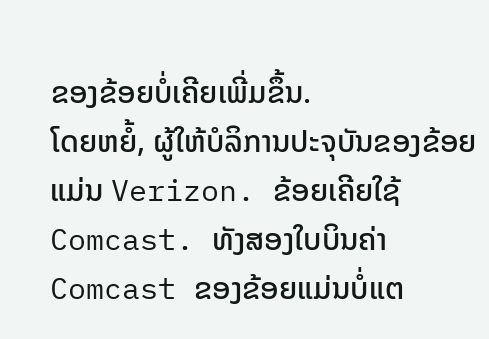ຂອງຂ້ອຍບໍ່ເຄີຍເພີ່ມຂຶ້ນ.
ໂດຍຫຍໍ້, ຜູ້ໃຫ້ບໍລິການປະຈຸບັນຂອງຂ້ອຍແມ່ນ Verizon. ຂ້ອຍເຄີຍໃຊ້ Comcast. ທັງສອງໃບບິນຄ່າ Comcast ຂອງຂ້ອຍແມ່ນບໍ່ແຕ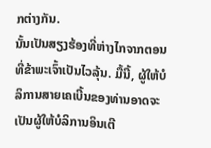ກຕ່າງກັນ.
ນັ້ນເປັນສຽງຮ້ອງທີ່ຫ່າງໄກຈາກຕອນທີ່ຂ້າພະເຈົ້າເປັນໄວລຸ້ນ. ມື້ນີ້, ຜູ້ໃຫ້ບໍລິການສາຍເຄເບີ້ນຂອງທ່ານອາດຈະເປັນຜູ້ໃຫ້ບໍລິການອິນເຕີ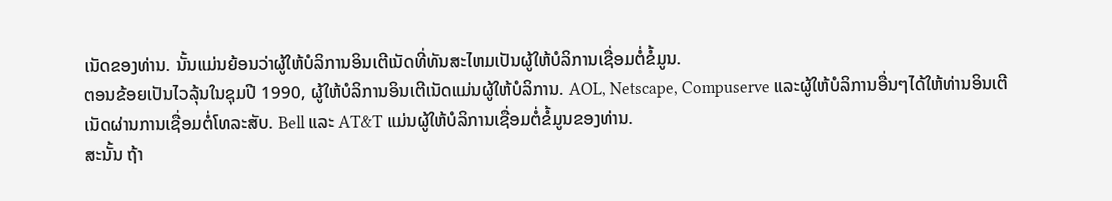ເນັດຂອງທ່ານ. ນັ້ນແມ່ນຍ້ອນວ່າຜູ້ໃຫ້ບໍລິການອິນເຕີເນັດທີ່ທັນສະໄຫມເປັນຜູ້ໃຫ້ບໍລິການເຊື່ອມຕໍ່ຂໍ້ມູນ.
ຕອນຂ້ອຍເປັນໄວລຸ້ນໃນຊຸມປີ 1990, ຜູ້ໃຫ້ບໍລິການອິນເຕີເນັດແມ່ນຜູ້ໃຫ້ບໍລິການ. AOL, Netscape, Compuserve ແລະຜູ້ໃຫ້ບໍລິການອື່ນໆໄດ້ໃຫ້ທ່ານອິນເຕີເນັດຜ່ານການເຊື່ອມຕໍ່ໂທລະສັບ. Bell ແລະ AT&T ແມ່ນຜູ້ໃຫ້ບໍລິການເຊື່ອມຕໍ່ຂໍ້ມູນຂອງທ່ານ.
ສະນັ້ນ ຖ້າ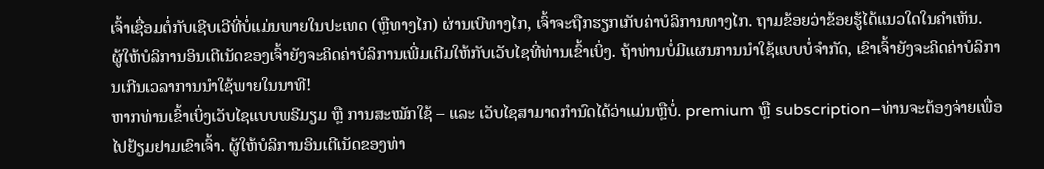ເຈົ້າເຊື່ອມຕໍ່ກັບເຊີບເວີທີ່ບໍ່ແມ່ນພາຍໃນປະເທດ (ຫຼືທາງໄກ) ຜ່ານເບີທາງໄກ, ເຈົ້າຈະຖືກຮຽກເກັບຄ່າບໍລິການທາງໄກ. ຖາມຂ້ອຍວ່າຂ້ອຍຮູ້ໄດ້ແນວໃດໃນຄໍາເຫັນ.
ຜູ້ໃຫ້ບໍລິການອິນເຕີເນັດຂອງເຈົ້າຍັງຈະຄິດຄ່າບໍລິການເພີ່ມເຕີມໃຫ້ກັບເວັບໄຊທີ່ທ່ານເຂົ້າເບິ່ງ. ຖ້າທ່ານບໍ່ມີແຜນການນຳໃຊ້ແບບບໍ່ຈຳກັດ, ເຂົາເຈົ້າຍັງຈະຄິດຄ່າບໍລິການເກີນເວລາການນຳໃຊ້ພາຍໃນນາທີ!
ຫາກທ່ານເຂົ້າເບິ່ງເວັບໄຊແບບພຣີມຽມ ຫຼື ການສະໝັກໃຊ້ – ແລະ ເວັບໄຊສາມາດກຳນົດໄດ້ວ່າແມ່ນຫຼືບໍ່. premium ຫຼື subscription–ທ່ານຈະຕ້ອງຈ່າຍເພື່ອໄປຢ້ຽມຢາມເຂົາເຈົ້າ. ຜູ້ໃຫ້ບໍລິການອິນເຕີເນັດຂອງທ່າ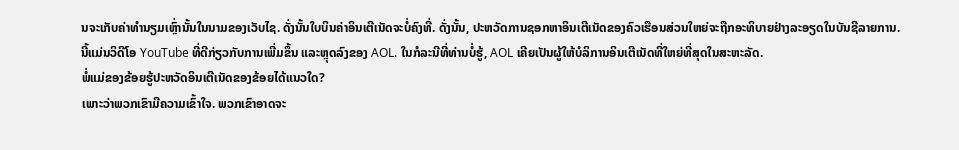ນຈະເກັບຄ່າທຳນຽມເຫຼົ່ານັ້ນໃນນາມຂອງເວັບໄຊ. ດັ່ງນັ້ນໃບບິນຄ່າອິນເຕີເນັດຈະບໍ່ຄົງທີ່. ດັ່ງນັ້ນ, ປະຫວັດການຊອກຫາອິນເຕີເນັດຂອງຄົວເຮືອນສ່ວນໃຫຍ່ຈະຖືກອະທິບາຍຢ່າງລະອຽດໃນບັນຊີລາຍການ.
ນີ້ແມ່ນວິດີໂອ YouTube ທີ່ດີກ່ຽວກັບການເພີ່ມຂຶ້ນ ແລະຫຼຸດລົງຂອງ AOL. ໃນກໍລະນີທີ່ທ່ານບໍ່ຮູ້, AOL ເຄີຍເປັນຜູ້ໃຫ້ບໍລິການອິນເຕີເນັດທີ່ໃຫຍ່ທີ່ສຸດໃນສະຫະລັດ.
ພໍ່ແມ່ຂອງຂ້ອຍຮູ້ປະຫວັດອິນເຕີເນັດຂອງຂ້ອຍໄດ້ແນວໃດ?
ເພາະວ່າພວກເຂົາມີຄວາມເຂົ້າໃຈ. ພວກເຂົາອາດຈະ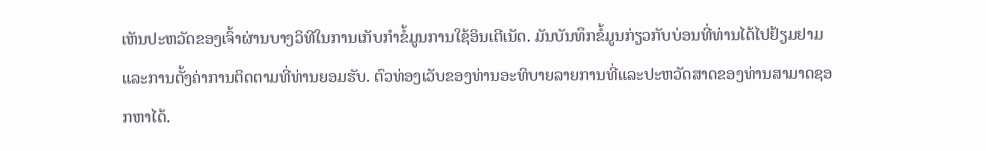ເຫັນປະຫວັດຂອງເຈົ້າຜ່ານບາງວິທີໃນການເກັບກຳຂໍ້ມູນການໃຊ້ອິນເຕີເນັດ. ມັນບັນທຶກຂໍ້ມູນກ່ຽວກັບບ່ອນທີ່ທ່ານໄດ້ໄປຢ້ຽມຢາມແລະການຕັ້ງຄ່າການຕິດຕາມທີ່ທ່ານຍອມຮັບ. ຕົວທ່ອງເວັບຂອງທ່ານອະທິບາຍລາຍການທີ່ແລະປະຫວັດສາດຂອງທ່ານສາມາດຊອກຫາໄດ້.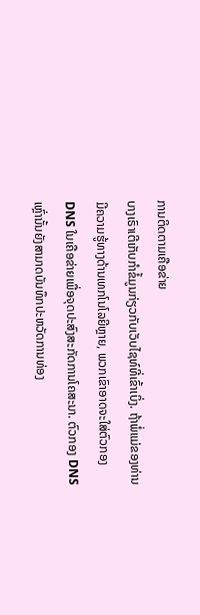ການຕິດຕາມເຄືອຂ່າຍ
ບາງເຣົາເຕີເກັບກຳຂໍ້ມູນກ່ຽວກັບເວັບໄຊທ໌ທີ່ເຂົ້າເບິ່ງ. ຖ້າພໍ່ແມ່ຂອງທ່ານມີຄວາມຮູ້ທາງດ້ານເທກໂນໂລຍີຫຼາຍ, ພວກເຂົາອາດຈະໃສ່ຕົວກອງ DNS ໃນເຄືອຂ່າຍເພື່ອຈຸດປະສົງສະກັດການໂຄສະນາ. ຕົວກອງ DNS ເຫຼົ່ານັ້ນຍັງສາມາດບັນທຶກປະຫວັດການທ່ອງ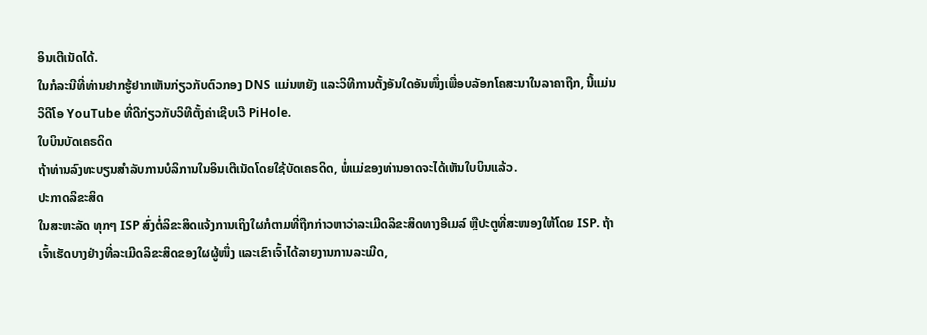ອິນເຕີເນັດໄດ້.
ໃນກໍລະນີທີ່ທ່ານຢາກຮູ້ຢາກເຫັນກ່ຽວກັບຕົວກອງ DNS ແມ່ນຫຍັງ ແລະວິທີການຕັ້ງອັນໃດອັນໜຶ່ງເພື່ອບລັອກໂຄສະນາໃນລາຄາຖືກ, ນີ້ແມ່ນວິດີໂອ YouTube ທີ່ດີກ່ຽວກັບວິທີຕັ້ງຄ່າເຊີບເວີ PiHole.
ໃບບິນບັດເຄຣດິດ
ຖ້າທ່ານລົງທະບຽນສໍາລັບການບໍລິການໃນອິນເຕີເນັດໂດຍໃຊ້ບັດເຄຣດິດ, ພໍ່ແມ່ຂອງທ່ານອາດຈະໄດ້ເຫັນໃບບິນແລ້ວ.
ປະກາດລິຂະສິດ
ໃນສະຫະລັດ ທຸກໆ ISP ສົ່ງຕໍ່ລິຂະສິດແຈ້ງການເຖິງໃຜກໍຕາມທີ່ຖືກກ່າວຫາວ່າລະເມີດລິຂະສິດທາງອີເມລ໌ ຫຼືປະຕູທີ່ສະໜອງໃຫ້ໂດຍ ISP. ຖ້າເຈົ້າເຮັດບາງຢ່າງທີ່ລະເມີດລິຂະສິດຂອງໃຜຜູ້ໜຶ່ງ ແລະເຂົາເຈົ້າໄດ້ລາຍງານການລະເມີດ,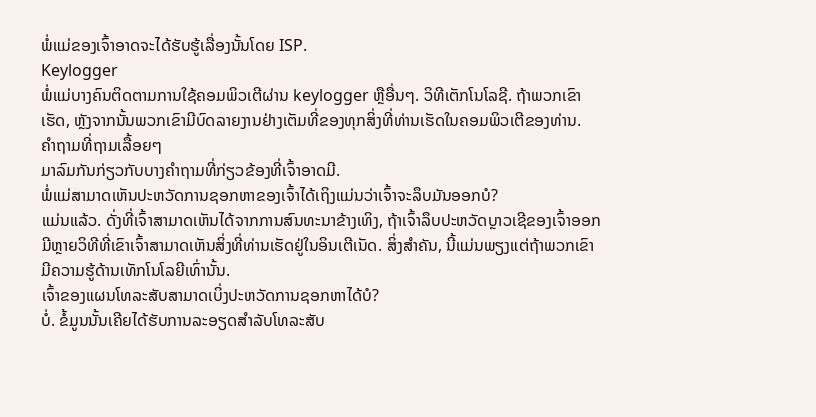ພໍ່ແມ່ຂອງເຈົ້າອາດຈະໄດ້ຮັບຮູ້ເລື່ອງນັ້ນໂດຍ ISP.
Keylogger
ພໍ່ແມ່ບາງຄົນຕິດຕາມການໃຊ້ຄອມພິວເຕີຜ່ານ keylogger ຫຼືອື່ນໆ. ວິທີເຕັກໂນໂລຊີ. ຖ້າພວກເຂົາເຮັດ, ຫຼັງຈາກນັ້ນພວກເຂົາມີບົດລາຍງານຢ່າງເຕັມທີ່ຂອງທຸກສິ່ງທີ່ທ່ານເຮັດໃນຄອມພິວເຕີຂອງທ່ານ.
ຄຳຖາມທີ່ຖາມເລື້ອຍໆ
ມາລົມກັນກ່ຽວກັບບາງຄຳຖາມທີ່ກ່ຽວຂ້ອງທີ່ເຈົ້າອາດມີ.
ພໍ່ແມ່ສາມາດເຫັນປະຫວັດການຊອກຫາຂອງເຈົ້າໄດ້ເຖິງແມ່ນວ່າເຈົ້າຈະລຶບມັນອອກບໍ?
ແມ່ນແລ້ວ. ດັ່ງທີ່ເຈົ້າສາມາດເຫັນໄດ້ຈາກການສົນທະນາຂ້າງເທິງ, ຖ້າເຈົ້າລຶບປະຫວັດບຼາວເຊີຂອງເຈົ້າອອກ ມີຫຼາຍວິທີທີ່ເຂົາເຈົ້າສາມາດເຫັນສິ່ງທີ່ທ່ານເຮັດຢູ່ໃນອິນເຕີເນັດ. ສິ່ງສຳຄັນ, ນີ້ແມ່ນພຽງແຕ່ຖ້າພວກເຂົາມີຄວາມຮູ້ດ້ານເທັກໂນໂລຍີເທົ່ານັ້ນ.
ເຈົ້າຂອງແຜນໂທລະສັບສາມາດເບິ່ງປະຫວັດການຊອກຫາໄດ້ບໍ?
ບໍ່. ຂໍ້ມູນນັ້ນເຄີຍໄດ້ຮັບການລະອຽດສໍາລັບໂທລະສັບ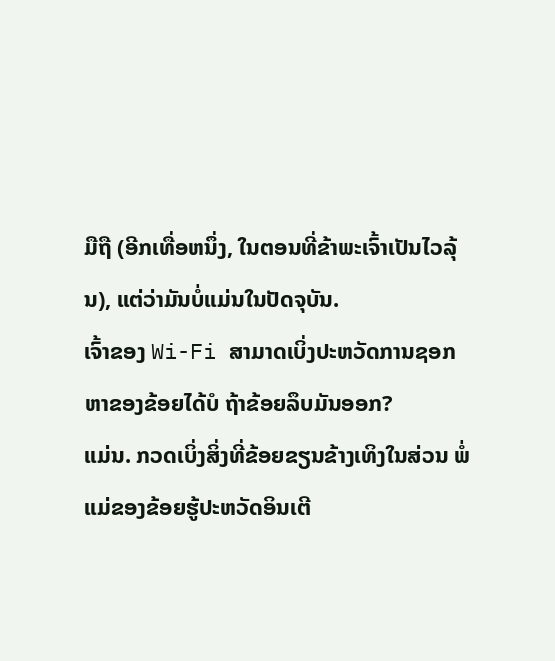ມືຖື (ອີກເທື່ອຫນຶ່ງ, ໃນຕອນທີ່ຂ້າພະເຈົ້າເປັນໄວລຸ້ນ), ແຕ່ວ່າມັນບໍ່ແມ່ນໃນປັດຈຸບັນ.
ເຈົ້າຂອງ Wi-Fi ສາມາດເບິ່ງປະຫວັດການຊອກຫາຂອງຂ້ອຍໄດ້ບໍ ຖ້າຂ້ອຍລຶບມັນອອກ?
ແມ່ນ. ກວດເບິ່ງສິ່ງທີ່ຂ້ອຍຂຽນຂ້າງເທິງໃນສ່ວນ ພໍ່ແມ່ຂອງຂ້ອຍຮູ້ປະຫວັດອິນເຕີ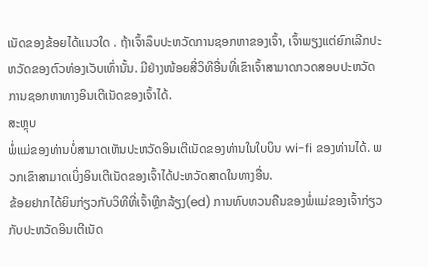ເນັດຂອງຂ້ອຍໄດ້ແນວໃດ . ຖ້າເຈົ້າລຶບປະຫວັດການຊອກຫາຂອງເຈົ້າ, ເຈົ້າພຽງແຕ່ຍົກເລີກປະຫວັດຂອງຕົວທ່ອງເວັບເທົ່ານັ້ນ. ມີຢ່າງໜ້ອຍສີ່ວິທີອື່ນທີ່ເຂົາເຈົ້າສາມາດກວດສອບປະຫວັດການຊອກຫາທາງອິນເຕີເນັດຂອງເຈົ້າໄດ້.
ສະຫຼຸບ
ພໍ່ແມ່ຂອງທ່ານບໍ່ສາມາດເຫັນປະຫວັດອິນເຕີເນັດຂອງທ່ານໃນໃບບິນ wi-fi ຂອງທ່ານໄດ້. ພວກເຂົາສາມາດເບິ່ງອິນເຕີເນັດຂອງເຈົ້າໄດ້ປະຫວັດສາດໃນທາງອື່ນ.
ຂ້ອຍຢາກໄດ້ຍິນກ່ຽວກັບວິທີທີ່ເຈົ້າຫຼີກລ້ຽງ(ed) ການທົບທວນຄືນຂອງພໍ່ແມ່ຂອງເຈົ້າກ່ຽວກັບປະຫວັດອິນເຕີເນັດ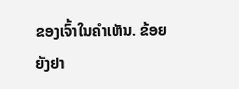ຂອງເຈົ້າໃນຄໍາເຫັນ. ຂ້ອຍຍັງຢາ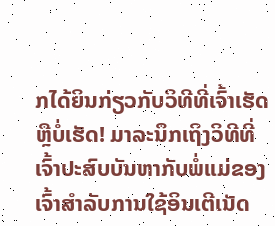ກໄດ້ຍິນກ່ຽວກັບວິທີທີ່ເຈົ້າເຮັດຫຼືບໍ່ເຮັດ! ມາລະນຶກເຖິງວິທີທີ່ເຈົ້າປະສົບບັນຫາກັບພໍ່ແມ່ຂອງເຈົ້າສຳລັບການໃຊ້ອິນເຕີເນັດ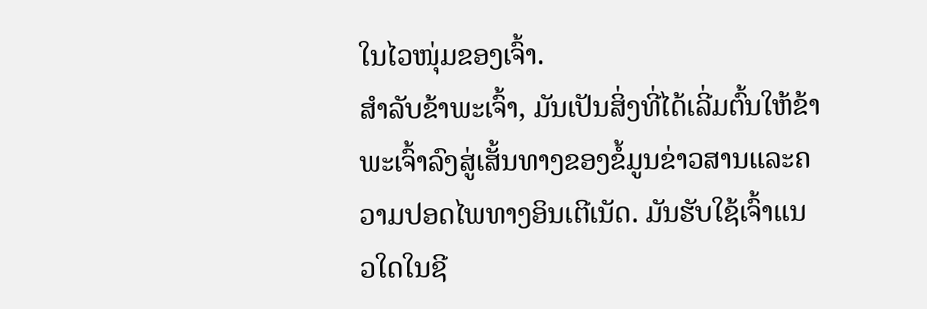ໃນໄວໜຸ່ມຂອງເຈົ້າ.
ສຳລັບຂ້າພະເຈົ້າ, ມັນເປັນສິ່ງທີ່ໄດ້ເລີ່ມຕົ້ນໃຫ້ຂ້າພະເຈົ້າລົງສູ່ເສັ້ນທາງຂອງຂໍ້ມູນຂ່າວສານແລະຄວາມປອດໄພທາງອິນເຕີເນັດ. ມັນຮັບໃຊ້ເຈົ້າແນວໃດໃນຊີ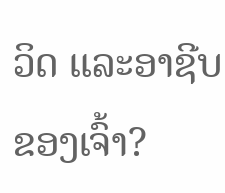ວິດ ແລະອາຊີບຂອງເຈົ້າ?